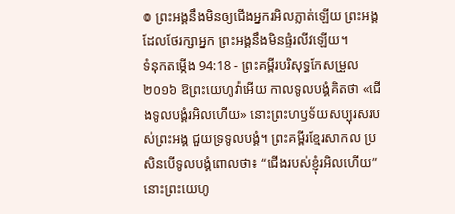៙ ព្រះអង្គនឹងមិនឲ្យជើងអ្នករអិលភ្លាត់ឡើយ ព្រះអង្គដែលថែរក្សាអ្នក ព្រះអង្គនឹងមិនផ្ទំរលីវឡើយ។
ទំនុកតម្កើង 94:18 - ព្រះគម្ពីរបរិសុទ្ធកែសម្រួល ២០១៦ ឱព្រះយេហូវ៉ាអើយ កាលទូលបង្គំគិតថា «ជើងទូលបង្គំរអិលហើយ» នោះព្រះហឫទ័យសប្បុរសរបស់ព្រះអង្គ ជួយទ្រទូលបង្គំ។ ព្រះគម្ពីរខ្មែរសាកល ប្រសិនបើទូលបង្គំពោលថា៖ “ជើងរបស់ខ្ញុំរអិលហើយ” នោះព្រះយេហូ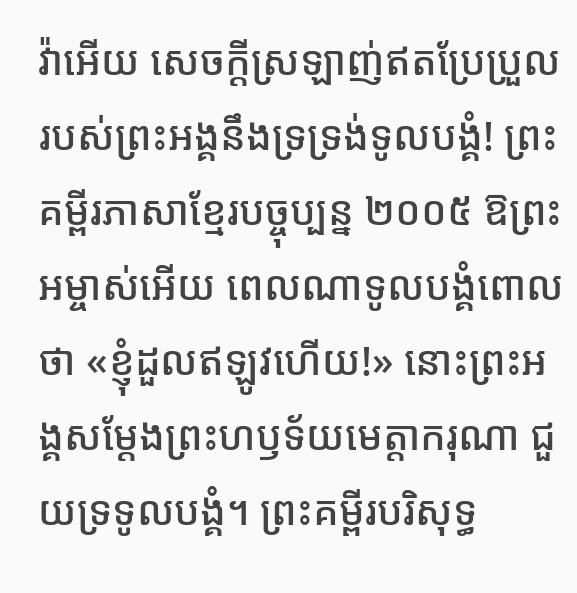វ៉ាអើយ សេចក្ដីស្រឡាញ់ឥតប្រែប្រួលរបស់ព្រះអង្គនឹងទ្រទ្រង់ទូលបង្គំ! ព្រះគម្ពីរភាសាខ្មែរបច្ចុប្បន្ន ២០០៥ ឱព្រះអម្ចាស់អើយ ពេលណាទូលបង្គំពោលថា «ខ្ញុំដួលឥឡូវហើយ!» នោះព្រះអង្គសម្តែងព្រះហឫទ័យមេត្តាករុណា ជួយទ្រទូលបង្គំ។ ព្រះគម្ពីរបរិសុទ្ធ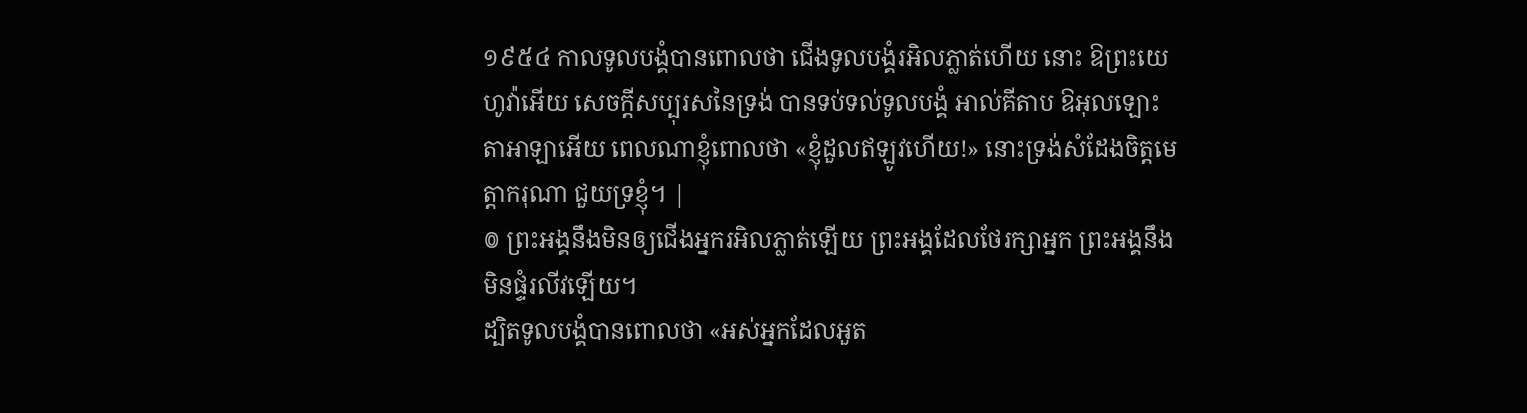១៩៥៤ កាលទូលបង្គំបានពោលថា ជើងទូលបង្គំរអិលភ្លាត់ហើយ នោះ ឱព្រះយេហូវ៉ាអើយ សេចក្ដីសប្បុរសនៃទ្រង់ បានទប់ទល់ទូលបង្គំ អាល់គីតាប ឱអុលឡោះតាអាឡាអើយ ពេលណាខ្ញុំពោលថា «ខ្ញុំដួលឥឡូវហើយ!» នោះទ្រង់សំដែងចិត្តមេត្តាករុណា ជួយទ្រខ្ញុំ។ |
៙ ព្រះអង្គនឹងមិនឲ្យជើងអ្នករអិលភ្លាត់ឡើយ ព្រះអង្គដែលថែរក្សាអ្នក ព្រះអង្គនឹងមិនផ្ទំរលីវឡើយ។
ដ្បិតទូលបង្គំបានពោលថា «អស់អ្នកដែលអួត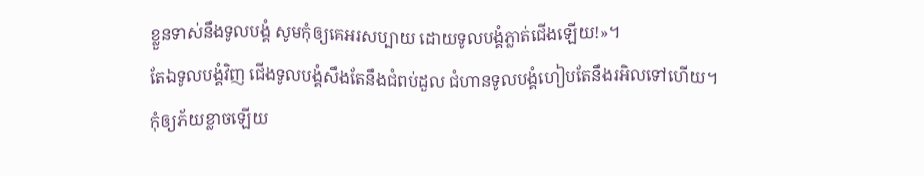ខ្លួនទាស់នឹងទូលបង្គំ សូមកុំឲ្យគេអរសប្បាយ ដោយទូលបង្គំភ្លាត់ជើងឡើយ!»។
តែឯទូលបង្គំវិញ ជើងទូលបង្គំសឹងតែនឹងជំពប់ដួល ជំហានទូលបង្គំហៀបតែនឹងរអិលទៅហើយ។
កុំឲ្យភ័យខ្លាចឡើយ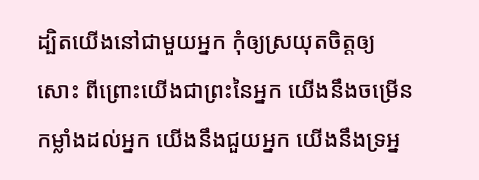ដ្បិតយើងនៅជាមួយអ្នក កុំឲ្យស្រយុតចិត្តឲ្យសោះ ពីព្រោះយើងជាព្រះនៃអ្នក យើងនឹងចម្រើនកម្លាំងដល់អ្នក យើងនឹងជួយអ្នក យើងនឹងទ្រអ្ន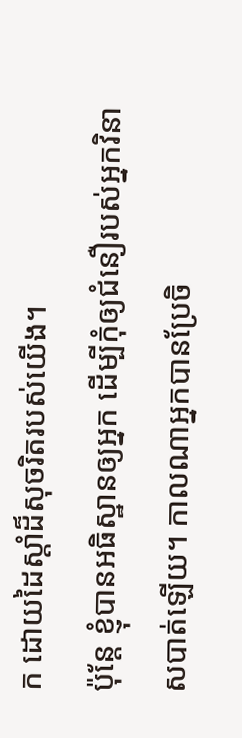ក ដោយដៃស្តាំដ៏សុចរិតរបស់យើង។
ប៉ុន្តែ ខ្ញុំបានអធិស្ឋានឲ្យអ្នក ដើម្បីកុំឲ្យជំនឿរបស់អ្នកវិនាសបាត់ឡើយ។ កាលណាអ្នកបានប្រែចិ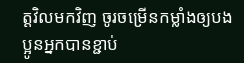ត្តវិលមកវិញ ចូរចម្រើនកម្លាំងឲ្យបងប្អូនអ្នកបានខ្ជាប់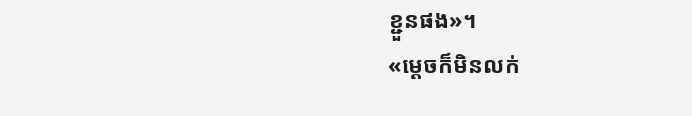ខ្ជួនផង»។
«ម្តេចក៏មិនលក់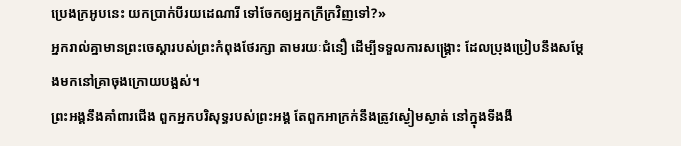ប្រេងក្រអូបនេះ យកប្រាក់បីរយដេណារី ទៅចែកឲ្យអ្នកក្រីក្រវិញទៅ?»
អ្នករាល់គ្នាមានព្រះចេស្តារបស់ព្រះកំពុងថែរក្សា តាមរយៈជំនឿ ដើម្បីទទួលការសង្គ្រោះ ដែលប្រុងប្រៀបនឹងសម្តែងមកនៅគ្រាចុងក្រោយបង្អស់។
ព្រះអង្គនឹងគាំពារជើង ពួកអ្នកបរិសុទ្ធរបស់ព្រះអង្គ តែពួកអាក្រក់នឹងត្រូវស្ងៀមស្ងាត់ នៅក្នុងទីងងឹ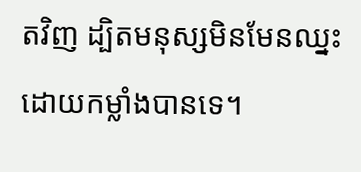តវិញ ដ្បិតមនុស្សមិនមែនឈ្នះដោយកម្លាំងបានទេ។